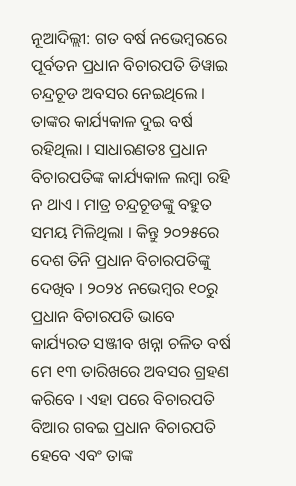ନୂଆଦିଲ୍ଲୀ: ଗତ ବର୍ଷ ନଭେମ୍ବରରେ ପୂର୍ବତନ ପ୍ରଧାନ ବିଚାରପତି ଡିୱାଇ ଚନ୍ଦ୍ରଚୂଡ ଅବସର ନେଇଥିଲେ । ତାଙ୍କର କାର୍ଯ୍ୟକାଳ ଦୁଇ ବର୍ଷ ରହିଥିଲା । ସାଧାରଣତଃ ପ୍ରଧାନ ବିଚାରପତିଙ୍କ କାର୍ଯ୍ୟକାଳ ଲମ୍ବା ରହି ନ ଥାଏ । ମାତ୍ର ଚନ୍ଦ୍ରଚୂଡଙ୍କୁ ବହୁତ ସମୟ ମିଳିଥିଲା । କିନ୍ତୁ ୨୦୨୫ରେ ଦେଶ ତିନି ପ୍ରଧାନ ବିଚାରପତିଙ୍କୁ ଦେଖିବ । ୨୦୨୪ ନଭେମ୍ବର ୧୦ରୁ ପ୍ରଧାନ ବିଚାରପତି ଭାବେ କାର୍ଯ୍ୟରତ ସଞ୍ଜୀବ ଖନ୍ନା ଚଳିତ ବର୍ଷ ମେ ୧୩ ତାରିଖରେ ଅବସର ଗ୍ରହଣ କରିବେ । ଏହା ପରେ ବିଚାରପତି ବିଆର ଗବଇ ପ୍ରଧାନ ବିଚାରପତି ହେବେ ଏବଂ ତାଙ୍କ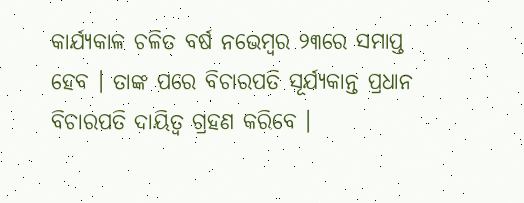କାର୍ଯ୍ୟକାଳ ଚଳିତ ବର୍ଷ ନଭେମ୍ବର ୨୩ରେ ସମାପ୍ତ ହେବ । ତାଙ୍କ ପରେ ବିଚାରପତି ସୂର୍ଯ୍ୟକାନ୍ତ ପ୍ରଧାନ ବିଚାରପତି ଦାୟିତ୍ୱ ଗ୍ରହଣ କରିବେ ।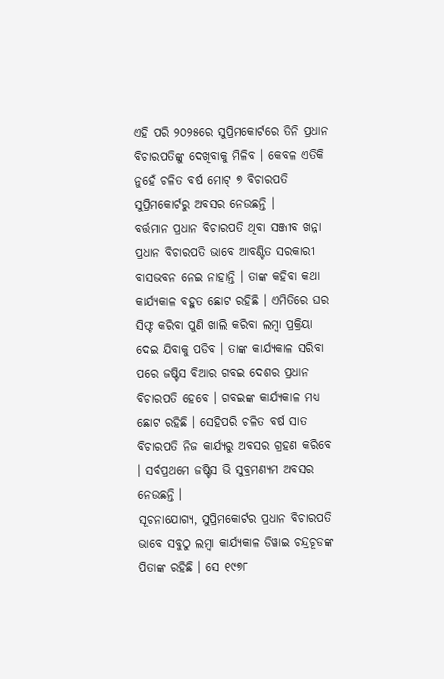ଏହି ପରି ୨୦୨୫ରେ ସୁପ୍ରିମକୋର୍ଟରେ ତିନି ପ୍ରଧାନ ବିଚାରପତିଙ୍କୁ ଦେଖିବାକୁ ମିଳିବ । କେବଳ ଏତିକି ନୁହେଁ ଚଳିତ ବର୍ଷ ମୋଟ୍ ୭ ବିଚାରପତି ସୁପ୍ରିମକୋର୍ଟରୁ ଅବସର ନେଉଛନ୍ତି ।
ବର୍ତ୍ତମାନ ପ୍ରଧାନ ବିଚାରପତି ଥିବା ସଞ୍ଜୀବ ଖନ୍ନା ପ୍ରଧାନ ବିଚାରପତି ଭାବେ ଆବଣ୍ଟିତ ସରକାରୀ ବାସଭବନ ନେଇ ନାହାନ୍ତି । ତାଙ୍କ କହିବା କଥା କାର୍ଯ୍ୟକାଳ ବହୁତ ଛୋଟ ରହିଛି । ଏମିତିରେ ଘର ସିଫ୍ଟ କରିବା ପୁଣି ଖାଲି କରିବା ଲମ୍ବା ପ୍ରକ୍ରିୟା ଦେଇ ଯିବାକୁ ପଡିବ । ତାଙ୍କ କାର୍ଯ୍ୟକାଳ ସରିବା ପରେ ଜଷ୍ଟିସ ବିଆର ଗବଇ ଦେଶର ପ୍ରଧାନ ବିଚାରପତି ହେବେ । ଗବଇଙ୍କ କାର୍ଯ୍ୟକାଳ ମଧ୍ୟ ଛୋଟ ରହିଛି । ସେହିପରି ଚଳିତ ବର୍ଷ ସାତ ବିଚାରପତି ନିଜ କାର୍ଯ୍ୟରୁ ଅବସର ଗ୍ରହଣ କରିବେ । ସର୍ବପ୍ରଥମେ ଜଷ୍ଟିସ ଭି ସୁବ୍ରମଣ୍ୟମ ଅବସର ନେଉଛନ୍ତି ।
ସୂଚନାଯୋଗ୍ୟ, ସୁପ୍ରିମକୋର୍ଟର ପ୍ରଧାନ ବିଚାରପତି ଭାବେ ସବୁଠୁ ଲମ୍ବା କାର୍ଯ୍ୟକାଳ ଡିୱାଇ ଚନ୍ଦ୍ରଚୂଡଙ୍କ ପିତାଙ୍କ ରହିଛି । ସେ ୧୯୭୮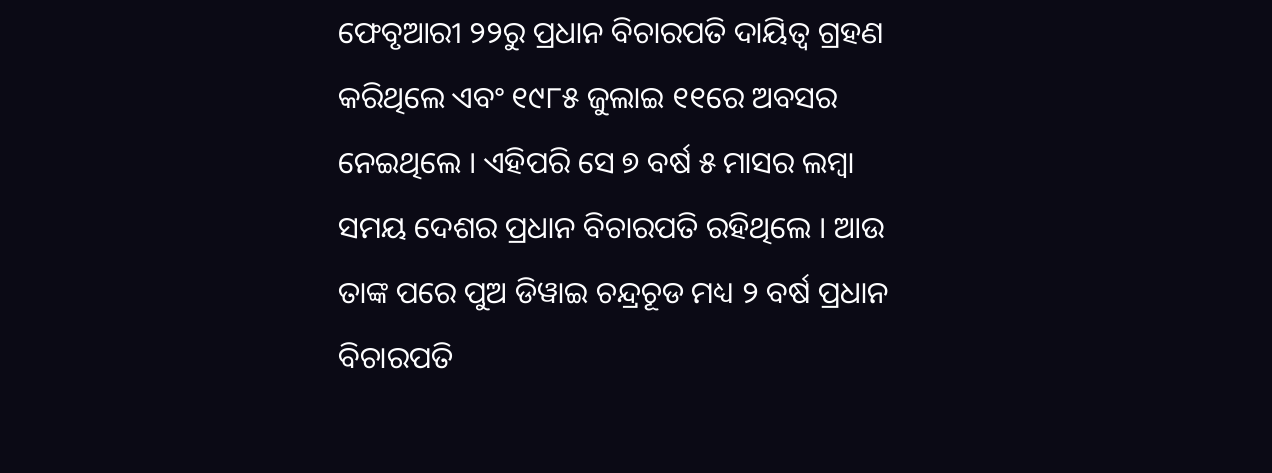ଫେବୃଆରୀ ୨୨ରୁ ପ୍ରଧାନ ବିଚାରପତି ଦାୟିତ୍ୱ ଗ୍ରହଣ କରିଥିଲେ ଏବଂ ୧୯୮୫ ଜୁଲାଇ ୧୧ରେ ଅବସର ନେଇଥିଲେ । ଏହିପରି ସେ ୭ ବର୍ଷ ୫ ମାସର ଲମ୍ବା ସମୟ ଦେଶର ପ୍ରଧାନ ବିଚାରପତି ରହିଥିଲେ । ଆଉ ତାଙ୍କ ପରେ ପୁଅ ଡିୱାଇ ଚନ୍ଦ୍ରଚୂଡ ମଧ୍ୟ ୨ ବର୍ଷ ପ୍ରଧାନ ବିଚାରପତି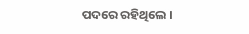ପଦରେ ରହିଥିଲେ ।